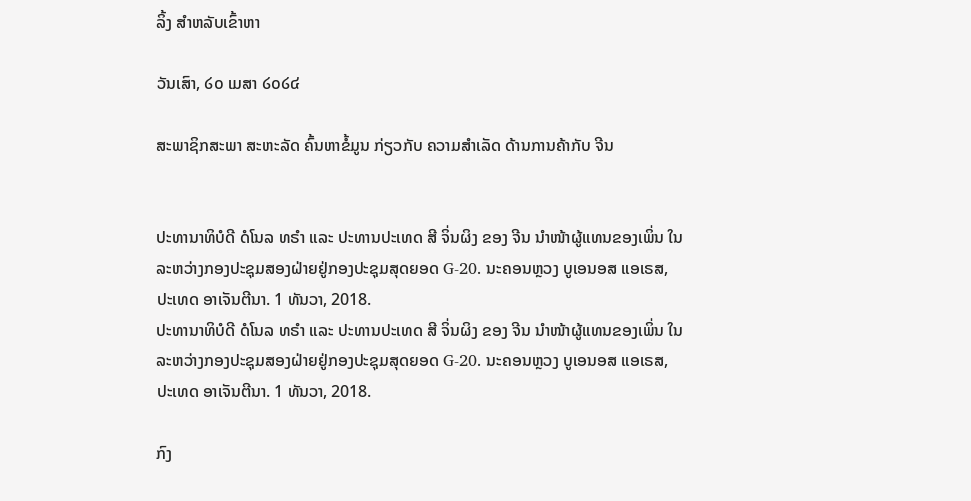ລິ້ງ ສຳຫລັບເຂົ້າຫາ

ວັນເສົາ, ໒໐ ເມສາ ໒໐໒໔

ສະພາຊິກສະພາ ສະຫະລັດ ຄົ້ນຫາຂໍ້ມູນ ກ່ຽວກັບ ຄວາມສຳເລັດ ດ້ານການຄ້າກັບ ຈີນ


ປະທານາທິບໍດີ ດໍໂນລ ທຣຳ ແລະ ປະທານປະເທດ ສີ ຈິ່ນຜິງ ຂອງ ຈີນ ນຳໜ້າຜູ້ແທນຂອງເພິ່ນ ໃນລະຫວ່າງກອງປະຊຸມສອງຝ່າຍຢູ່ກອງປະຊຸມສຸດຍອດ G-20. ນະຄອນຫຼວງ ບູເອນອສ ແອເຣສ, ປະເທດ ອາເຈັນຕີນາ. 1 ທັນວາ, 2018.
ປະທານາທິບໍດີ ດໍໂນລ ທຣຳ ແລະ ປະທານປະເທດ ສີ ຈິ່ນຜິງ ຂອງ ຈີນ ນຳໜ້າຜູ້ແທນຂອງເພິ່ນ ໃນລະຫວ່າງກອງປະຊຸມສອງຝ່າຍຢູ່ກອງປະຊຸມສຸດຍອດ G-20. ນະຄອນຫຼວງ ບູເອນອສ ແອເຣສ, ປະເທດ ອາເຈັນຕີນາ. 1 ທັນວາ, 2018.

ກົງ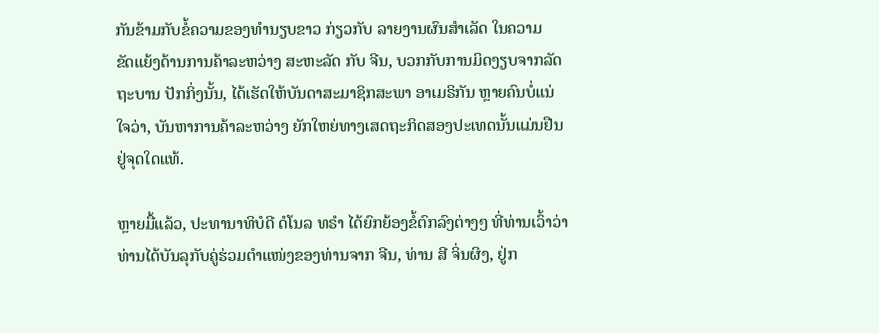ກັນຂ້າມກັບຂໍ້ຄວາມຂອງທຳນຽບຂາວ ກ່ຽວກັບ ລາຍງານຜົນສຳເລັດ ໃນຄວາມ
ຂັດແຍ້ງດ້ານການຄ້າລະຫວ່າງ ສະຫະລັດ ກັບ ຈີນ, ບວກກັບການມິດງຽບຈາກລັດ
ຖະບານ ປັກກິ່ງນັ້ນ, ໄດ້ເຮັດໃຫ້ບັນດາສະມາຊິກສະພາ ອາເມຣິກັນ ຫຼາຍຄົນບໍ່ແນ່
ໃຈວ່າ, ບັນຫາການຄ້າລະຫວ່າງ ຍັກໃຫຍ່ທາງເສດຖະກິດສອງປະເທດນັ້ນແມ່ນຢືນ
ຢູ່ຈຸດໃດແທ້.

ຫຼາຍມື້ແລ້ວ, ປະທານາທິບໍດີ ດໍໂນລ ທຣຳ ໄດ້ຍົກຍ້ອງຂໍ້ຕົກລົງຕ່າງໆ ທີ່ທ່ານເວົ້າວ່າ
ທ່ານໄດ້ບັນລຸກັບຄູ່ຮ່ວມຕຳແໜ່ງຂອງທ່ານຈາກ ຈີນ, ທ່ານ ສີ ຈິ່ນຜິງ, ຢູ່ກ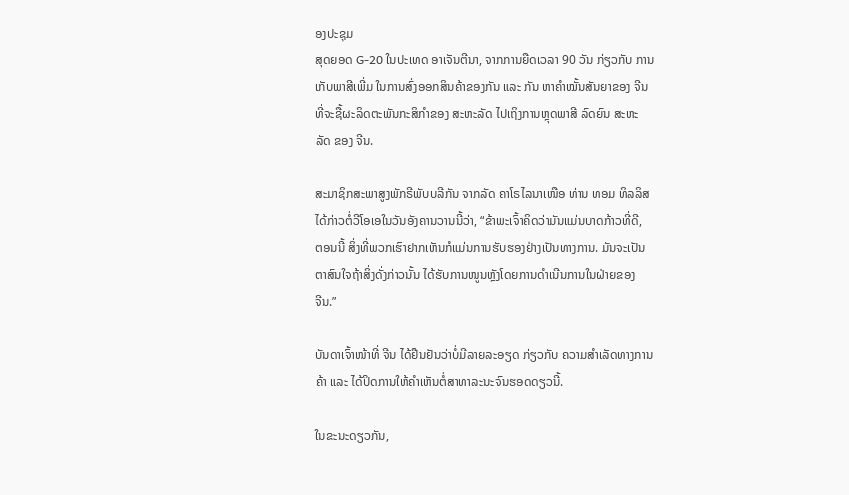ອງປະຊຸມ
ສຸດຍອດ G-20 ໃນປະເທດ ອາເຈັນຕີນາ, ຈາກການຍືດເວລາ 90 ວັນ ກ່ຽວກັບ ການ
ເກັບພາສີເພີ່ມ ໃນການສົ່ງອອກສິນຄ້າຂອງກັນ ແລະ ກັນ ຫາຄຳໝັ້ນສັນຍາຂອງ ຈີນ
ທີ່ຈະຊື້ຜະລິດຕະພັນກະສິກຳຂອງ ສະຫະລັດ ໄປເຖິງການຫຼຸດພາສີ ລົດຍົນ ສະຫະ
ລັດ ຂອງ ຈີນ.

ສະມາຊິກສະພາສູງພັກຣີພັບບລີກັນ ຈາກລັດ ຄາໂຣໄລນາເໜືອ ທ່ານ ທອມ ທິລລິສ
ໄດ້ກ່າວຕໍ່ວີໂອເອໃນວັນອັງຄານວານນີ້ວ່າ, “ຂ້າພະເຈົ້າຄິດວ່າມັນແມ່ນບາດກ້າວທີ່ດີ,
ຕອນນີ້ ສິ່ງທີ່ພວກເຮົາຢາກເຫັນກໍແມ່ນການຮັບຮອງຢ່າງເປັນທາງການ. ມັນຈະເປັນ
ຕາສົນໃຈຖ້າສິ່ງດັ່ງກ່າວນັ້ນ ໄດ້ຮັບການໜູນຫຼັງໂດຍການດຳເນີນການໃນຝ່າຍຂອງ
ຈີນ.”

ບັນດາເຈົ້າໜ້າທີ່ ຈີນ ໄດ້ຢືນຢັນວ່າບໍ່ມີລາຍລະອຽດ ກ່ຽວກັບ ຄວາມສຳເລັດທາງການ
ຄ້າ ແລະ ໄດ້ປິດການໃຫ້ຄຳເຫັນຕໍ່ສາທາລະນະຈົນຮອດດຽວນີ້.

ໃນຂະນະດຽວກັນ,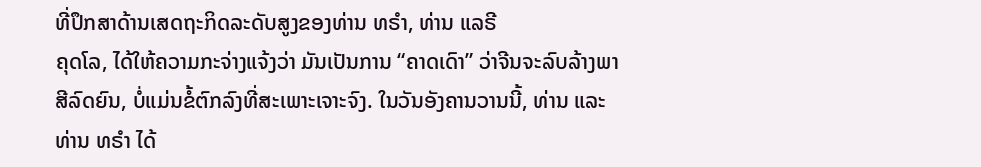ທີ່ປຶກສາດ້ານເສດຖະກິດລະດັບສູງຂອງທ່ານ ທຣຳ, ທ່ານ ແລຣີ
ຄຸດໂລ, ໄດ້ໃຫ້ຄວາມກະຈ່າງແຈ້ງວ່າ ມັນເປັນການ “ຄາດເດົາ” ວ່າຈີນຈະລົບລ້າງພາ
ສີລົດຍົນ, ບໍ່ແມ່ນຂໍ້ຕົກລົງທີ່ສະເພາະເຈາະຈົງ. ໃນວັນອັງຄານວານນີ້, ທ່ານ ແລະ
ທ່ານ ທຣຳ ໄດ້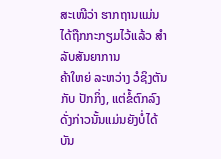ສະເໜີວ່າ ຮາກຖານແມ່ນໄດ້ຖືກກະກຽມໄວ້ແລ້ວ ສຳລັບສັນຍາການ
ຄ້າໃຫຍ່ ລະຫວ່າງ ວໍຊິງຕັນ ກັບ ປັກກິ່ງ, ແຕ່ຂໍ້ຕົກລົງດັ່ງກ່າວນັ້ນແມ່ນຍັງບໍ່ໄດ້ບັນ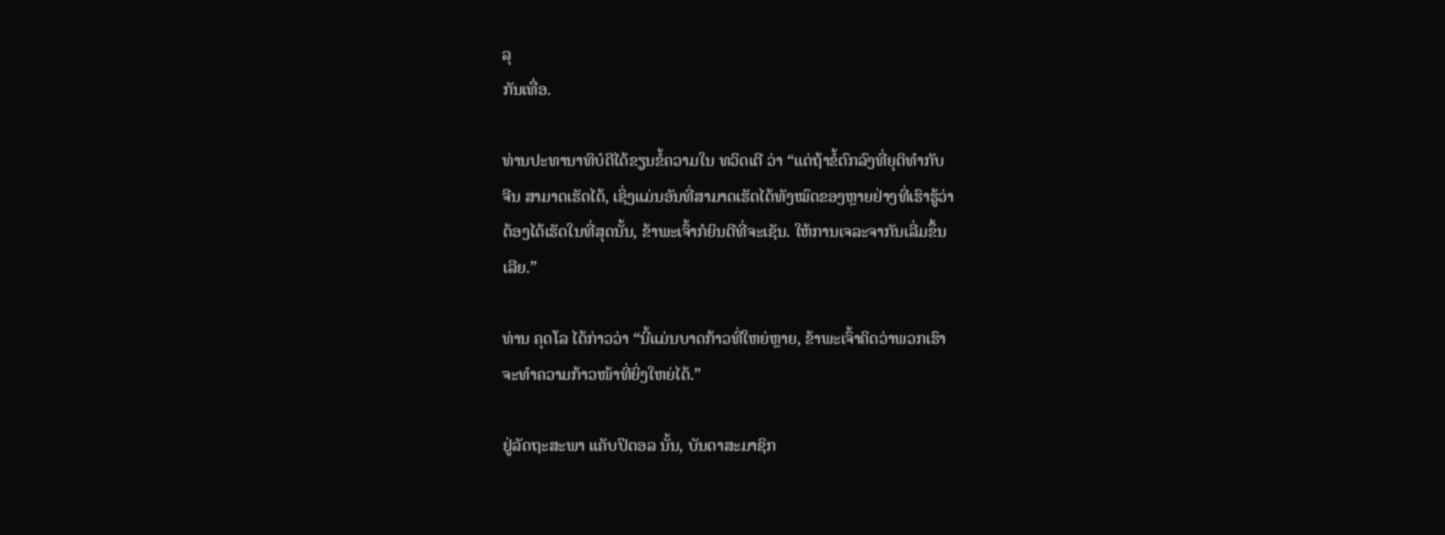ລຸ
ກັນເທື່ອ.

ທ່ານປະທານາທິບໍດີໄດ້ຂຽນຂໍ້ຄວາມໃນ ທວິດເຕີ ວ່າ “ແຕ່ຖ້າຂໍ້ຕົກລົງທີ່ຍຸຕິທຳກັບ
ຈີນ ສາມາດເຮັດໄດ້, ເຊິ່ງແມ່ນອັນທີ່ສາມາດເຮັດໄດ້ທັງໝົດຂອງຫຼາຍຢ່າງທີ່ເຮົາຮູ້ວ່າ
ຕ້ອງໄດ້ເຮັດໃນທີ່ສຸດນັ້ນ, ຂ້າພະເຈົ້າກໍຍິນດີທີ່ຈະເຊັນ. ໃຫ້ການເຈລະຈາກັນເລີ່ມຂຶ້ນ
ເລີຍ.”

ທ່ານ ຄຸດໂລ ໄດ້ກ່າວວ່າ “ນີ້ແມ່ນບາດກ້າວທີ່ໃຫຍ່ຫຼາຍ, ຂ້າພະເຈົ້າຄິດວ່າພວກເຮົາ
ຈະທຳຄວາມກ້າວໜ້າທີ່ຍິ່ງໃຫຍ່ໄດ້.”

ຢູ່ລັດຖະສະພາ ແຄັບປິຕອລ ນັ້ນ, ບັນດາສະມາຊິກ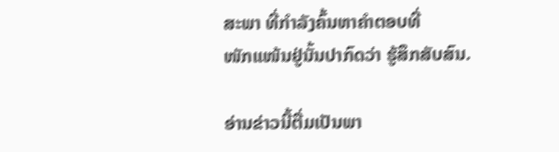ສະພາ ທີ່ກຳລັງຄົ້ນຫາຄຳຕອບທີ່
ໜັກແໜ້ນຢູ່ນັ້ນປາກົດວ່າ ຮູ້ສຶກສັບສົນ.

ອ່ານຂ່າວນີ້ຕື່ມເປັນພາ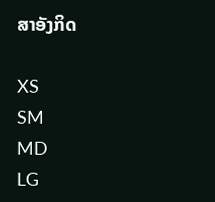ສາອັງກິດ

XS
SM
MD
LG